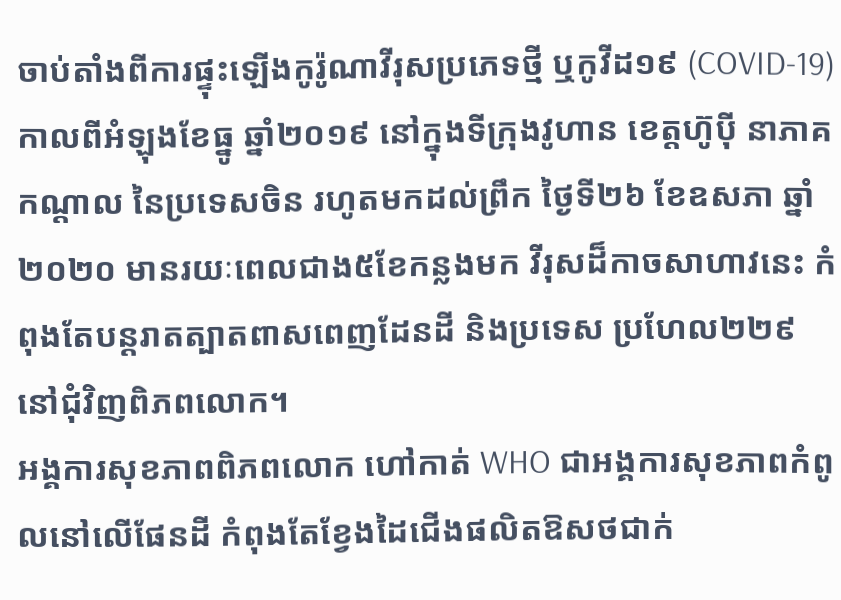ចាប់តាំងពីការផ្ទុះឡើងកូរ៉ូណាវីរុសប្រភេទថ្មី ឬកូវីដ១៩ (COVID-19) កាលពីអំឡុងខែធ្នូ ឆ្នាំ២០១៩ នៅក្នុងទីក្រុងវូហាន ខេត្តហ៊ូប៉ី នាភាគកណ្តាល នៃប្រទេសចិន រហូតមកដល់ព្រឹក ថ្ងៃទី២៦ ខែឧសភា ឆ្នាំ២០២០ មានរយៈពេលជាង៥ខែកន្លងមក វីរុសដ៏កាចសាហាវនេះ កំពុងតែបន្ដរាតត្បាតពាសពេញដែនដី និងប្រទេស ប្រហែល២២៩ នៅជុំវិញពិភពលោក។
អង្គការសុខភាពពិភពលោក ហៅកាត់ WHO ជាអង្គការសុខភាពកំពូលនៅលើផែនដី កំពុងតែខ្វែងដៃជើងផលិតឱសថជាក់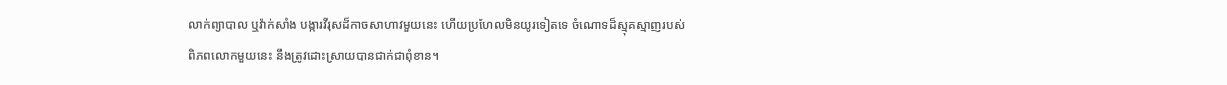លាក់ព្យាបាល ឬវ៉ាក់សាំង បង្ការវីរុសដ៏កាចសាហាវមួយនេះ ហើយប្រហែលមិនយូរទៀតទេ ចំណោទដ៏ស្មុគស្មាញរបស់ពិភពលោកមួយនេះ នឹងត្រូវដោះស្រាយបានជាក់ជាពុំខាន។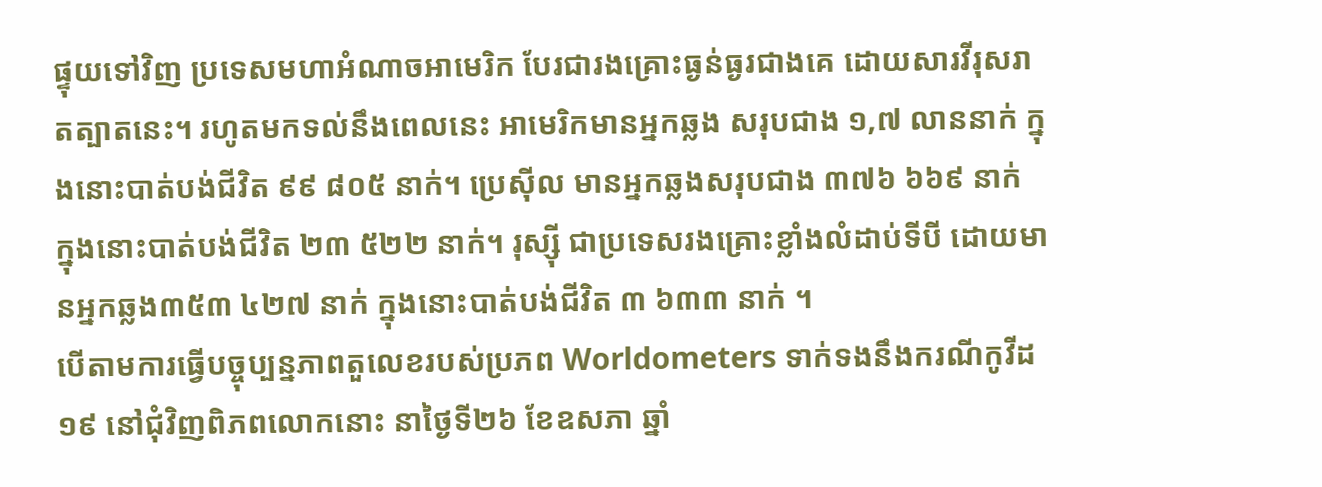ផ្ទុយទៅវិញ ប្រទេសមហាអំណាចអាមេរិក បែរជារងគ្រោះធ្ងន់ធ្ងរជាងគេ ដោយសារវីរុសរាតត្បាតនេះ។ រហូតមកទល់នឹងពេលនេះ អាមេរិកមានអ្នកឆ្លង សរុបជាង ១,៧ លាននាក់ ក្នុងនោះបាត់បង់ជីវិត ៩៩ ៨០៥ នាក់។ ប្រេស៊ីល មានអ្នកឆ្លងសរុបជាង ៣៧៦ ៦៦៩ នាក់ ក្នុងនោះបាត់បង់ជីវិត ២៣ ៥២២ នាក់។ រុស្ស៊ី ជាប្រទេសរងគ្រោះខ្លាំងលំដាប់ទីបី ដោយមានអ្នកឆ្លង៣៥៣ ៤២៧ នាក់ ក្នុងនោះបាត់បង់ជីវិត ៣ ៦៣៣ នាក់ ។
បើតាមការធ្វើបច្ចុប្បន្នភាពតួលេខរបស់ប្រភព Worldometers ទាក់ទងនឹងករណីកូវីដ១៩ នៅជុំវិញពិភពលោកនោះ នាថ្ងៃទី២៦ ខែឧសភា ឆ្នាំ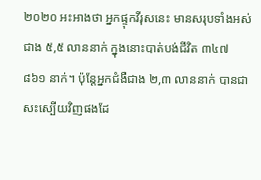២០២០ អះអាងថា អ្នកផ្ទុកវីរុសនេះ មានសរុបទាំងអស់ជាង ៥,៥ លាននាក់ ក្នុងនោះបាត់បង់ជីវិត ៣៤៧ ៨៦១ នាក់។ ប៉ុន្តែអ្នកជំងឺជាង ២,៣ លាននាក់ បានជាសះស្បើយវិញផងដែ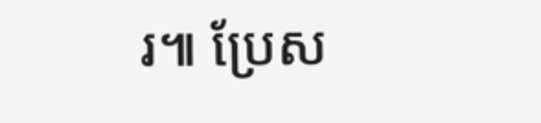រ៕ ប្រែស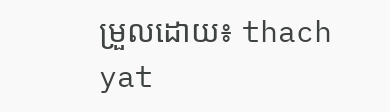ម្រួលដោយ៖ thach yat